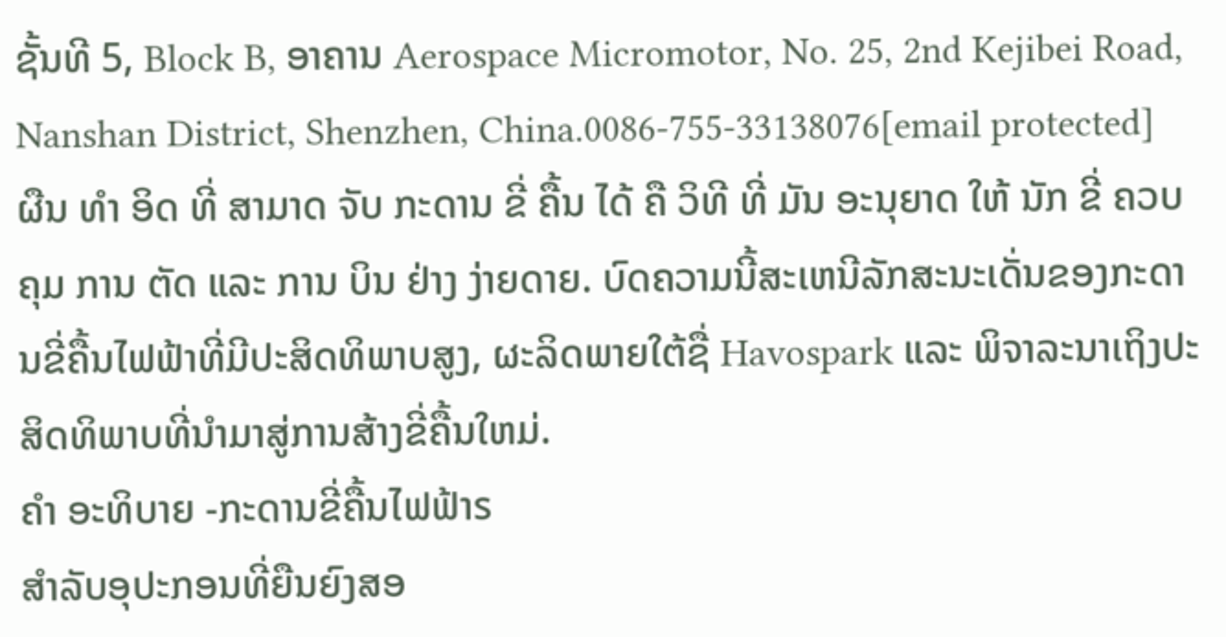ຊັ້ນທີ 5, Block B, ອາຄານ Aerospace Micromotor, No. 25, 2nd Kejibei Road, Nanshan District, Shenzhen, China.0086-755-33138076[email protected]
ຜືນ ທໍາ ອິດ ທີ່ ສາມາດ ຈັບ ກະດານ ຂີ່ ຄື້ນ ໄດ້ ຄື ວິທີ ທີ່ ມັນ ອະນຸຍາດ ໃຫ້ ນັກ ຂີ່ ຄວບ ຄຸມ ການ ຕັດ ແລະ ການ ບິນ ຢ່າງ ງ່າຍດາຍ. ບົດຄວາມນີ້ສະເຫນີລັກສະນະເດັ່ນຂອງກະດານຂີ່ຄື້ນໄຟຟ້າທີ່ມີປະສິດທິພາບສູງ, ຜະລິດພາຍໃຕ້ຊື່ Havospark ແລະ ພິຈາລະນາເຖິງປະສິດທິພາບທີ່ນໍາມາສູ່ການສ້າງຂີ່ຄື້ນໃຫມ່.
ຄໍາ ອະທິບາຍ -ກະດານຂີ່ຄື້ນໄຟຟ້າs
ສໍາລັບອຸປະກອນທີ່ຍືນຍົງສອ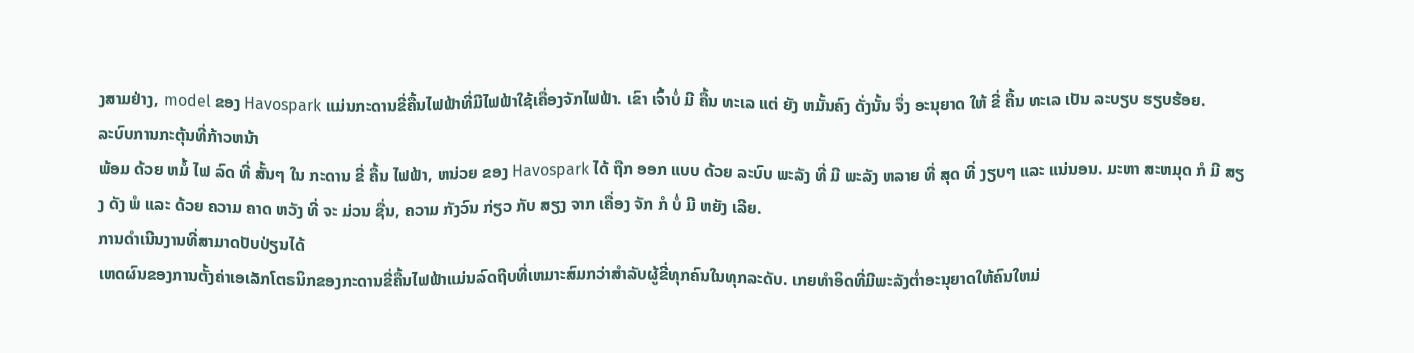ງສາມຢ່າງ, model ຂອງ Havospark ແມ່ນກະດານຂີ່ຄື້ນໄຟຟ້າທີ່ມີໄຟຟ້າໃຊ້ເຄື່ອງຈັກໄຟຟ້າ. ເຂົາ ເຈົ້າບໍ່ ມີ ຄື້ນ ທະເລ ແຕ່ ຍັງ ຫມັ້ນຄົງ ດັ່ງນັ້ນ ຈຶ່ງ ອະນຸຍາດ ໃຫ້ ຂີ່ ຄື້ນ ທະເລ ເປັນ ລະບຽບ ຮຽບຮ້ອຍ.
ລະບົບການກະຕຸ້ນທີ່ກ້າວຫນ້າ
ພ້ອມ ດ້ວຍ ຫມໍ້ ໄຟ ລົດ ທີ່ ສັ້ນໆ ໃນ ກະດານ ຂີ່ ຄື້ນ ໄຟຟ້າ, ຫນ່ວຍ ຂອງ Havospark ໄດ້ ຖືກ ອອກ ແບບ ດ້ວຍ ລະບົບ ພະລັງ ທີ່ ມີ ພະລັງ ຫລາຍ ທີ່ ສຸດ ທີ່ ງຽບໆ ແລະ ແນ່ນອນ. ມະຫາ ສະຫມຸດ ກໍ ມີ ສຽງ ດັງ ພໍ ແລະ ດ້ວຍ ຄວາມ ຄາດ ຫວັງ ທີ່ ຈະ ມ່ວນ ຊື່ນ, ຄວາມ ກັງວົນ ກ່ຽວ ກັບ ສຽງ ຈາກ ເຄື່ອງ ຈັກ ກໍ ບໍ່ ມີ ຫຍັງ ເລີຍ.
ການດໍາເນີນງານທີ່ສາມາດປັບປ່ຽນໄດ້
ເຫດຜົນຂອງການຕັ້ງຄ່າເອເລັກໂຕຣນິກຂອງກະດານຂີ່ຄື້ນໄຟຟ້າແມ່ນລົດຖີບທີ່ເຫມາະສົມກວ່າສໍາລັບຜູ້ຂີ່ທຸກຄົນໃນທຸກລະດັບ. ເກຍທໍາອິດທີ່ມີພະລັງຕ່ຳອະນຸຍາດໃຫ້ຄົນໃຫມ່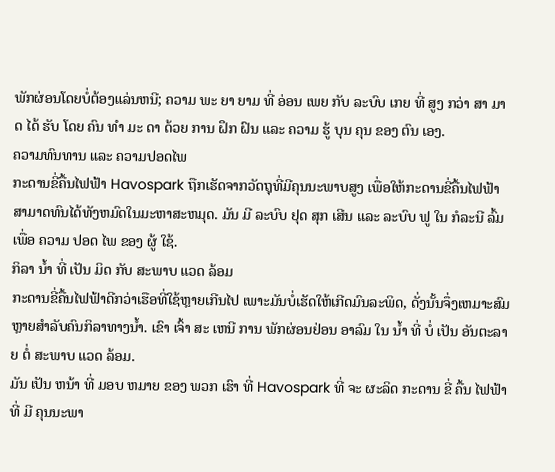ພັກຜ່ອນໂດຍບໍ່ຕ້ອງແລ່ນຫນີ; ຄວາມ ພະ ຍາ ຍາມ ທີ່ ອ່ອນ ເພຍ ກັບ ລະບົບ ເກຍ ທີ່ ສູງ ກວ່າ ສາ ມາດ ໄດ້ ຮັບ ໂດຍ ຄົນ ທໍາ ມະ ດາ ດ້ວຍ ການ ຝຶກ ຝົນ ແລະ ຄວາມ ຮູ້ ບຸນ ຄຸນ ຂອງ ຕົນ ເອງ.
ຄວາມທົນທານ ແລະ ຄວາມປອດໄພ
ກະດານຂີ່ຄື້ນໄຟຟ້າ Havospark ຖືກເຮັດຈາກວັດຖຸທີ່ມີຄຸນນະພາບສູງ ເພື່ອໃຫ້ກະດານຂີ່ຄື້ນໄຟຟ້າສາມາດທົນໄດ້ທັງຫມົດໃນມະຫາສະຫມຸດ. ມັນ ມີ ລະບົບ ຢຸດ ສຸກ ເສີນ ແລະ ລະບົບ ຟູ ໃນ ກໍລະນີ ລົ້ມ ເພື່ອ ຄວາມ ປອດ ໄພ ຂອງ ຜູ້ ໃຊ້.
ກິລາ ນ້ຳ ທີ່ ເປັນ ມິດ ກັບ ສະພາບ ແວດ ລ້ອມ
ກະດານຂີ່ຄື້ນໄຟຟ້າດີກວ່າເຮືອທີ່ໃຊ້ຫຼາຍເກີນໄປ ເພາະມັນບໍ່ເຮັດໃຫ້ເກີດມົນລະພິດ, ດັ່ງນັ້ນຈຶ່ງເຫມາະສົມຫຼາຍສໍາລັບຄົນກິລາທາງນໍ້າ. ເຂົາ ເຈົ້າ ສະ ເຫນີ ການ ພັກຜ່ອນຢ່ອນ ອາລົມ ໃນ ນ້ຳ ທີ່ ບໍ່ ເປັນ ອັນຕະລາຍ ຕໍ່ ສະພາບ ແວດ ລ້ອມ.
ມັນ ເປັນ ຫນ້າ ທີ່ ມອບ ຫມາຍ ຂອງ ພວກ ເຮົາ ທີ່ Havospark ທີ່ ຈະ ຜະລິດ ກະດານ ຂີ່ ຄື້ນ ໄຟຟ້າ ທີ່ ມີ ຄຸນນະພາ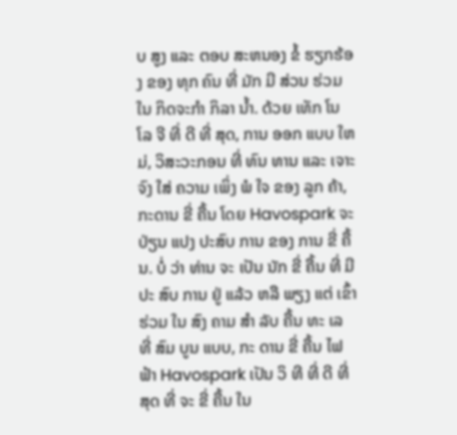ບ ສູງ ແລະ ຕອບ ສະຫນອງ ຂໍ້ ຮຽກຮ້ອງ ຂອງ ທຸກ ຄົນ ທີ່ ມັກ ມີ ສ່ວນ ຮ່ວມ ໃນ ກິດຈະກໍາ ກິລາ ນ້ຳ. ດ້ວຍ ເທັກ ໂນ ໂລ ຈີ ທີ່ ດີ ທີ່ ສຸດ, ການ ອອກ ແບບ ໃຫມ່, ວິສະວະກອນ ທີ່ ທົນ ທານ ແລະ ເຈາະ ຈົງ ໃສ່ ຄວາມ ເພິ່ງ ພໍ ໃຈ ຂອງ ລູກ ຄ້າ, ກະດານ ຂີ່ ຄື້ນ ໂດຍ Havospark ຈະ ປ່ຽນ ແປງ ປະສົບ ການ ຂອງ ການ ຂີ່ ຄື້ນ. ບໍ່ ວ່າ ທ່ານ ຈະ ເປັນ ນັກ ຂີ່ ຄື້ນ ທີ່ ມີ ປະ ສົບ ການ ຢູ່ ແລ້ວ ຫລື ພຽງ ແຕ່ ເຂົ້າ ຮ່ວມ ໃນ ສົງ ຄາມ ສໍາ ລັບ ຄື້ນ ທະ ເລ ທີ່ ສົມ ບູນ ແບບ, ກະ ດານ ຂີ່ ຄື້ນ ໄຟ ຟ້າ Havospark ເປັນ ວິ ທີ ທີ່ ດີ ທີ່ ສຸດ ທີ່ ຈະ ຂີ່ ຄື້ນ ໃນ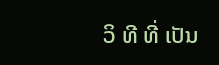ວິ ທີ ທີ່ ເປັນ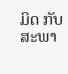ມິດ ກັບ ສະພາ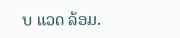ບ ແວດ ລ້ອມ.